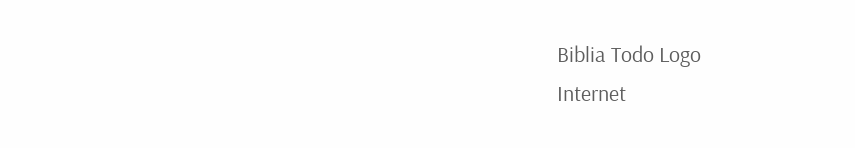Biblia Todo Logo
Internet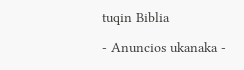tuqin Biblia

- Anuncios ukanaka -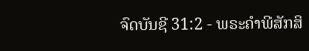ຈົດບັນຊີ 31:2 - ພຣະຄຳພີສັກສິ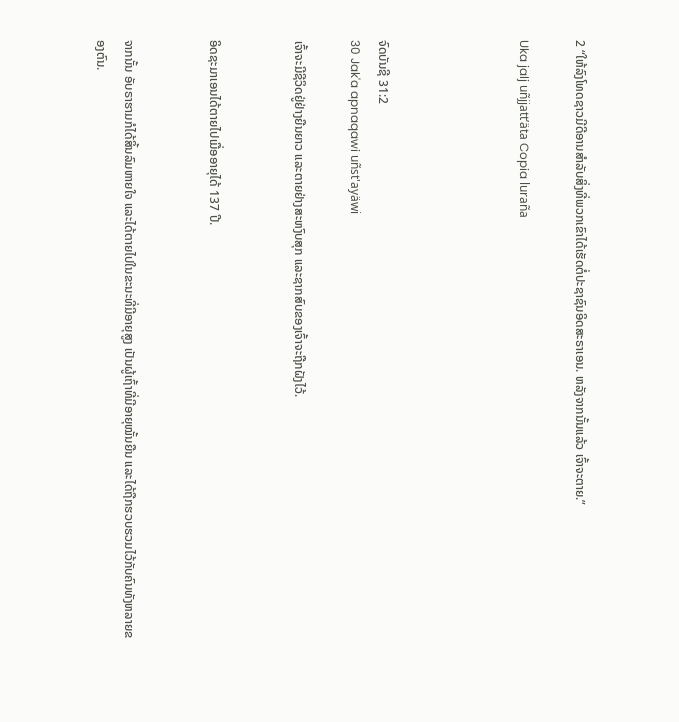2 “ໃຫ້ລົງໂທດຊາວມີດີອານສຳລັບສິ່ງທີ່ພວກເຂົາໄດ້ເຮັດຕໍ່ປະຊາຊົນອິດສະຣາເອນ. ຫລັງຈາກນັ້ນແລ້ວ ເຈົ້າຈະຕາຍ.”

Uka jalj uñjjattʼäta Copia luraña




ຈົດບັນຊີ 31:2
30 Jak'a apnaqawi uñst'ayäwi

ເຈົ້າຈະມີຊີວິດຢູ່ຢ່າງຍືນຍາວ ແລະຕາຍຢ່າງສະຫງົບສຸກ ແລະຊາກສົບຂອງເຈົ້າຈະຖືກຝັງໄວ້.


ອິດຊະມາເອນໄດ້ຕາຍໄປເມື່ອອາຍຸໄດ້ 137 ປີ.


ຈາກນັ້ນ ອັບຣາຮາມກໍໄດ້ສິ້ນລົມຫາຍໃຈ ແລະໄດ້ຕາຍໄປໃນຂະນະທີ່ມີອາຍຸສູງ ເປັນຜູ້ເຖົ້າທີ່ມີອາຍຸໝັ້ນຍືນ ແລະໄດ້ຖືກຮວບຮວມໄວ້ກັບຄົນທັງຫລາຍຂອງຕົນ.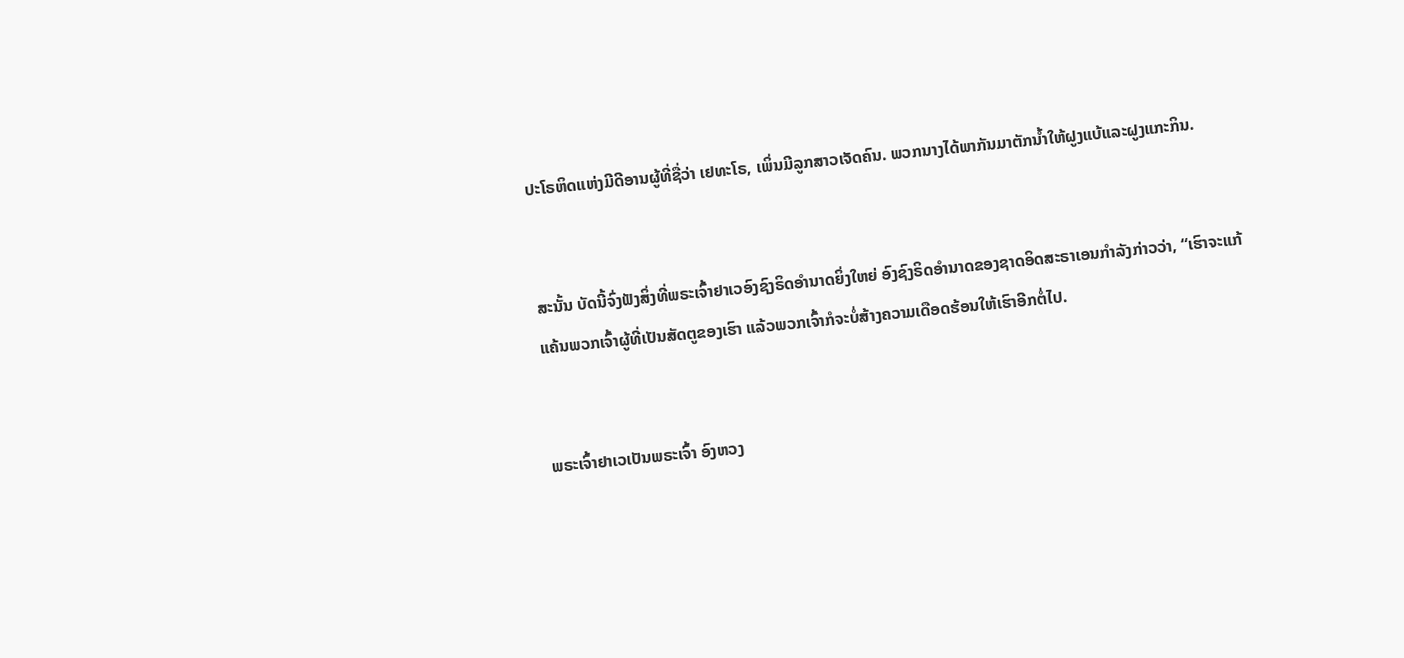ປະໂຣຫິດແຫ່ງມີດີອານຜູ້ທີ່ຊື່ວ່າ ເຢທະໂຣ, ເພິ່ນມີລູກສາວເຈັດຄົນ. ພວກນາງໄດ້ພາກັນມາຕັກນໍ້າໃຫ້ຝູງແບ້ແລະຝູງແກະກິນ.


ສະນັ້ນ ບັດນີ້ຈົ່ງຟັງສິ່ງທີ່ພຣະເຈົ້າຢາເວອົງຊົງຣິດອຳນາດຍິ່ງໃຫຍ່ ອົງຊົງຣິດອຳນາດຂອງຊາດອິດສະຣາເອນກຳລັງກ່າວວ່າ, “ເຮົາຈະແກ້ແຄ້ນພວກເຈົ້າຜູ້ທີ່ເປັນສັດຕູຂອງເຮົາ ແລ້ວພວກເຈົ້າກໍຈະບໍ່ສ້າງຄວາມເດືອດຮ້ອນໃຫ້ເຮົາອີກຕໍ່ໄປ.


ພຣະເຈົ້າຢາເວເປັນພຣະເຈົ້າ ອົງຫວງ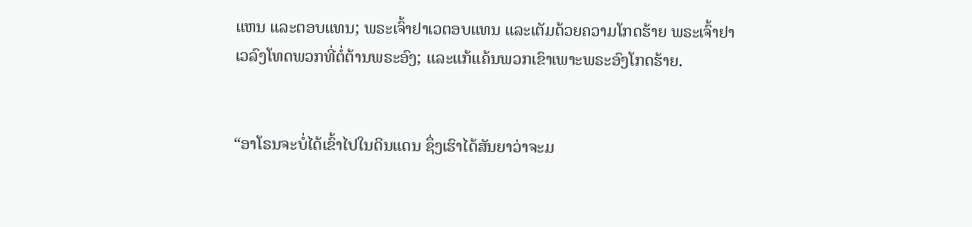ແຫນ ແລະຕອບແທນ; ພຣະເຈົ້າຢາເວຕອບແທນ ແລະເຕັມດ້ວຍຄວາມໂກດຮ້າຍ ພຣະເຈົ້າຢາເວລົງໂທດພວກທີ່ຕໍ່ຕ້ານພຣະອົງ; ແລະແກ້ແຄ້ນພວກເຂົາເພາະພຣະອົງໂກດຮ້າຍ.


“ອາໂຣນຈະບໍ່ໄດ້ເຂົ້າໄປໃນດິນແດນ ຊຶ່ງເຮົາໄດ້ສັນຍາວ່າຈະມ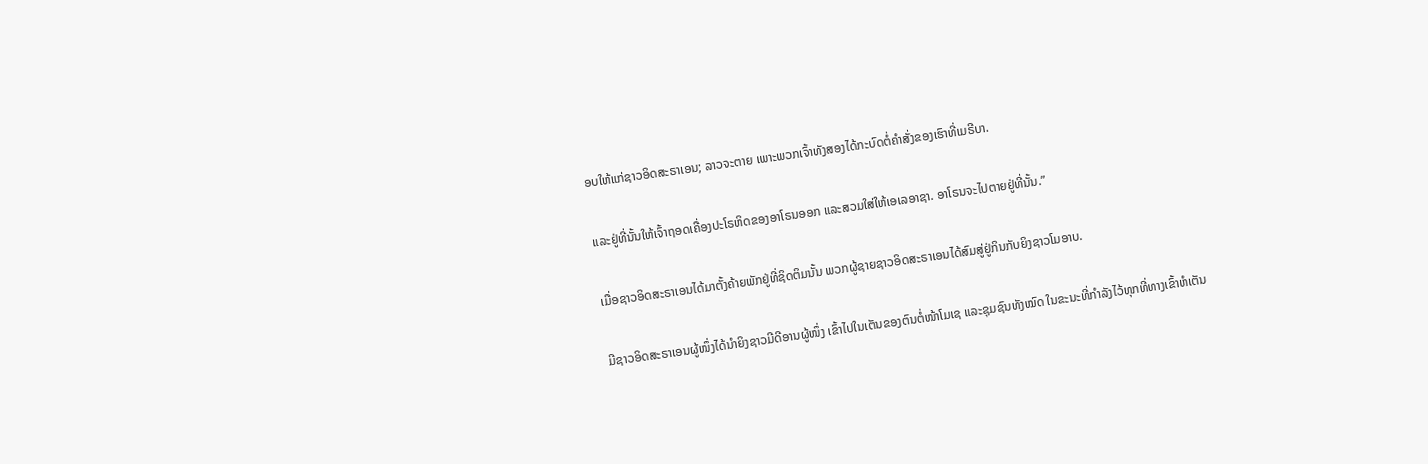ອບໃຫ້ແກ່ຊາວອິດສະຣາເອນ; ລາວຈະຕາຍ ເພາະພວກເຈົ້າທັງສອງໄດ້ກະບົດຕໍ່ຄຳສັ່ງຂອງເຮົາທີ່ເມຣີບາ.


ແລະຢູ່ທີ່ນັ້ນໃຫ້ເຈົ້າຖອດເຄື່ອງປະໂຣຫິດຂອງອາໂຣນອອກ ແລະສວມໃສ່ໃຫ້ເອເລອາຊາ. ອາໂຣນຈະໄປຕາຍຢູ່ທີ່ນັ້ນ.”


ເມື່ອຊາວອິດສະຣາເອນໄດ້ມາຕັ້ງຄ້າຍພັກຢູ່ທີ່ຊິດຕິມນັ້ນ ພວກຜູ້ຊາຍຊາວອິດສະຣາເອນໄດ້ສົມສູ່ຢູ່ກິນກັບຍິງຊາວໂມອາບ.


ມີຊາວອິດສະຣາເອນຜູ້ໜຶ່ງໄດ້ນຳຍິງຊາວມີດີອານຜູ້ໜຶ່ງ ເຂົ້າໄປໃນເຕັນຂອງຕົນຕໍ່ໜ້າໂມເຊ ແລະຊຸມຊົນທັງໝົດ ໃນຂະນະທີ່ກຳລັງໄວ້ທຸກທີ່ທາງເຂົ້າຫໍເຕັນ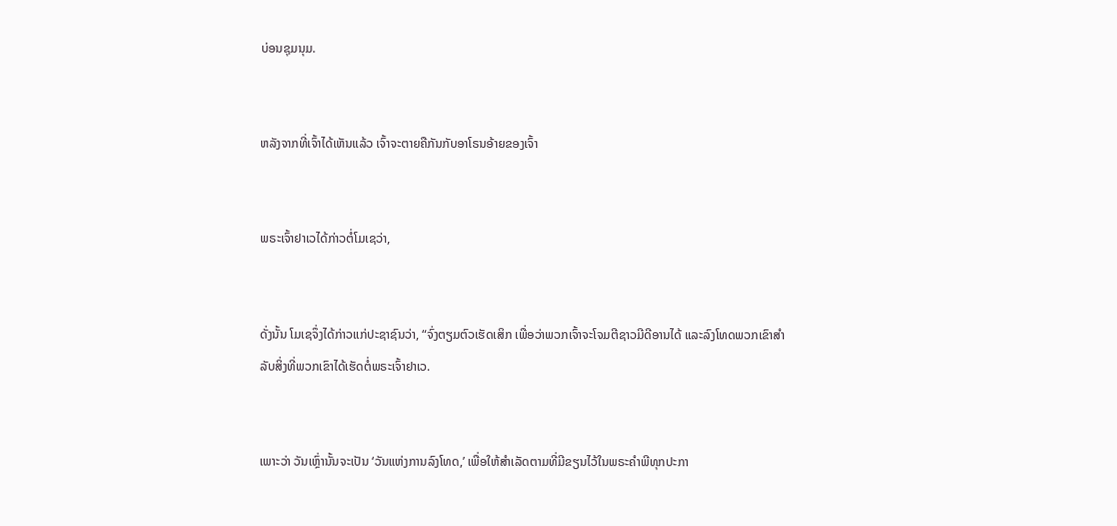ບ່ອນຊຸມນຸມ.


ຫລັງຈາກທີ່ເຈົ້າໄດ້ເຫັນແລ້ວ ເຈົ້າຈະຕາຍຄືກັນກັບອາໂຣນອ້າຍຂອງເຈົ້າ


ພຣະເຈົ້າຢາເວໄດ້ກ່າວຕໍ່ໂມເຊວ່າ,


ດັ່ງນັ້ນ ໂມເຊຈຶ່ງໄດ້ກ່າວແກ່ປະຊາຊົນວ່າ, “ຈົ່ງຕຽມຕົວເຮັດເສິກ ເພື່ອວ່າພວກເຈົ້າຈະໂຈມຕີຊາວມີດີອານໄດ້ ແລະລົງໂທດພວກເຂົາສຳລັບສິ່ງທີ່ພວກເຂົາໄດ້ເຮັດຕໍ່ພຣະເຈົ້າຢາເວ.


ເພາະວ່າ ວັນເຫຼົ່ານັ້ນຈະເປັນ ‘ວັນແຫ່ງການລົງໂທດ,’ ເພື່ອໃຫ້ສຳເລັດຕາມທີ່ມີຂຽນໄວ້ໃນພຣະຄຳພີທຸກປະກາ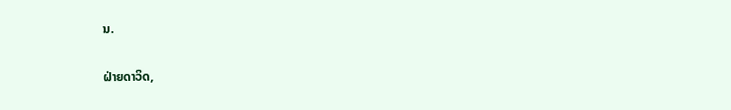ນ.


ຝ່າຍດາວິດ,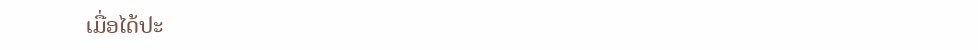ເມື່ອໄດ້ປະ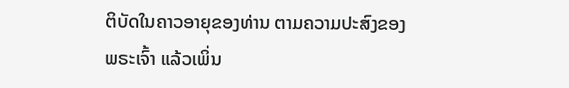ຕິບັດໃນຄາວອາຍຸຂອງທ່ານ ຕາມຄວາມປະສົງຂອງພຣະເຈົ້າ ແລ້ວເພິ່ນ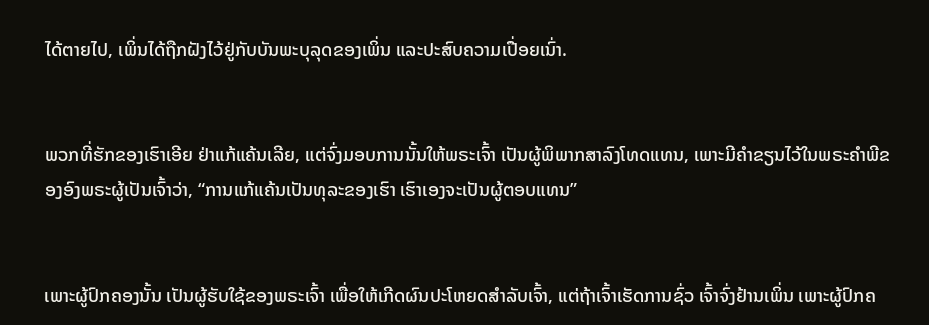ໄດ້ຕາຍໄປ, ເພິ່ນໄດ້ຖືກຝັງໄວ້ຢູ່ກັບບັນພະບຸລຸດຂອງເພິ່ນ ແລະປະສົບຄວາມເປື່ອຍເນົ່າ.


ພວກທີ່ຮັກຂອງເຮົາເອີຍ ຢ່າແກ້ແຄ້ນເລີຍ, ແຕ່ຈົ່ງມອບການນັ້ນໃຫ້ພຣະເຈົ້າ ເປັນຜູ້ພິພາກສາລົງໂທດແທນ, ເພາະມີຄຳຂຽນໄວ້ໃນພຣະຄຳພີຂອງອົງພຣະຜູ້ເປັນເຈົ້າວ່າ, “ການແກ້ແຄ້ນເປັນທຸລະຂອງເຮົາ ເຮົາເອງຈະເປັນຜູ້ຕອບແທນ”


ເພາະຜູ້ປົກຄອງນັ້ນ ເປັນຜູ້ຮັບໃຊ້ຂອງພຣະເຈົ້າ ເພື່ອໃຫ້ເກີດຜົນປະໂຫຍດສຳລັບເຈົ້າ, ແຕ່ຖ້າເຈົ້າເຮັດການຊົ່ວ ເຈົ້າຈົ່ງຢ້ານເພິ່ນ ເພາະຜູ້ປົກຄ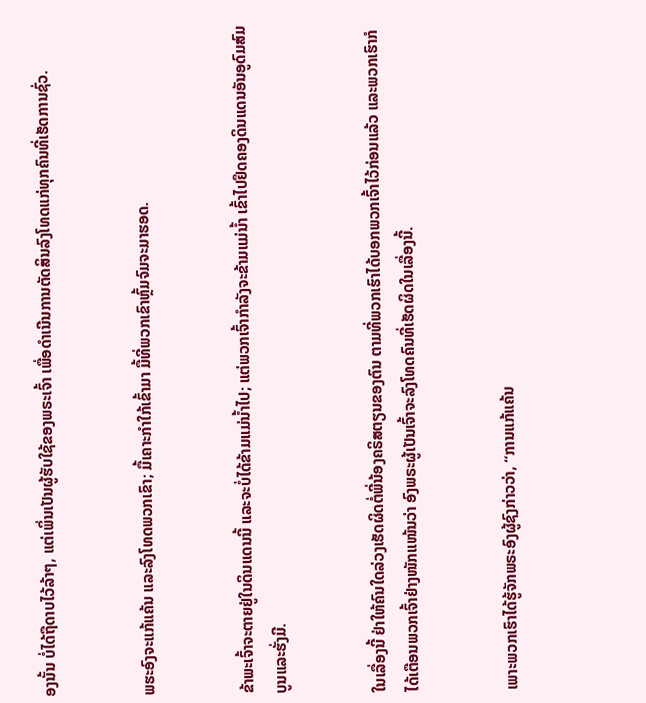ອງນັ້ນ ບໍ່ໄດ້ຖືດາບໄວ້ລ້າໆ, ແຕ່ເພິ່ນເປັນຜູ້ຮັບໃຊ້ຂອງພຣະເຈົ້າ ເພື່ອດຳເນີນການຕັດສິນລົງໂທດແກ່ທຸກຄົນທີ່ເຮັດການຊົ່ວ.


ພຮະອົງຈະແກ້ແຄ້ນ ແລະລົງໂທດພວກເຂົາ; ມື້ເຄາະກຳໃກ້ເຂົ້າມາ ມື້ທີ່ພວກເຂົາຫຼົ້ມຈົມຈະມາຮອດ.


ຂ້າພະເຈົ້າຈະຕາຍຢູ່ໃນດິນແດນນີ້ ແລະຈະບໍ່ໄດ້ຂ້າມແມ່ນໍ້າໄປ; ແຕ່ພວກເຈົ້າກຳລັງຈະຂ້າມແມ່ນໍ້າ ເຂົ້າໄປຢຶດຄອງດິນແດນອັນອູດົມສົມບູນແລະຮັ່ງມີ.


ໃນເລື່ອງນີ້ ຢ່າໃຫ້ຄົນໃດລ່ວງເຮັດຜິດຕໍ່ພີ່ນ້ອງຄຣິສຕຽນຂອງຕົນ ຕາມທີ່ພວກເຮົາໄດ້ບອກພວກເຈົ້າໄວ້ກ່ອນແລ້ວ ແລະພວກເຮົາກໍໄດ້ເຕືອນພວກເຈົ້າຢ່າງໜັກແໜ້ນວ່າ ອົງພຣະຜູ້ເປັນເຈົ້າຈະລົງໂທດຄົນທີ່ເຮັດຜິດໃນເລື່ອງນີ້.


ເພາະພວກເຮົາໄດ້ຮູ້ຈັກພຣະອົງຜູ້ຊົງກ່າວວ່າ, “ການແກ້ແຄ້ນ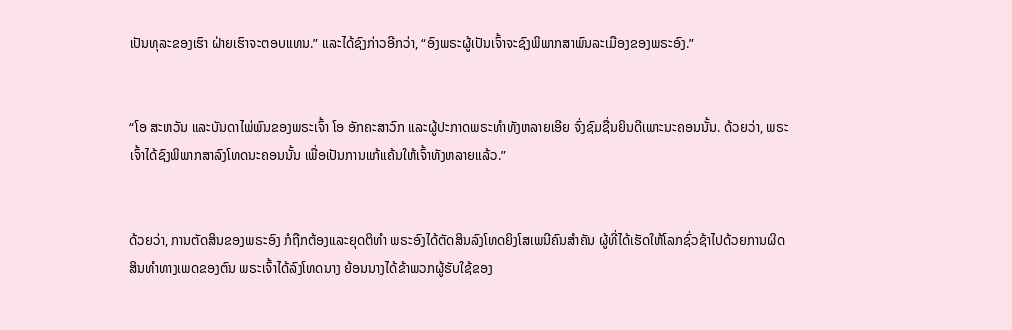ເປັນທຸລະຂອງເຮົາ ຝ່າຍເຮົາຈະຕອບແທນ.” ແລະໄດ້ຊົງກ່າວອີກວ່າ, “ອົງພຣະຜູ້ເປັນເຈົ້າຈະຊົງພິພາກສາພົນລະເມືອງຂອງພຣະອົງ.”


“ໂອ ສະຫວັນ ແລະບັນດາໄພ່ພົນຂອງພຣະເຈົ້າ ໂອ ອັກຄະສາວົກ ແລະຜູ້ປະກາດພຣະທຳທັງຫລາຍເອີຍ ຈົ່ງຊົມຊື່ນຍິນດີເພາະນະຄອນນັ້ນ. ດ້ວຍວ່າ, ພຣະເຈົ້າໄດ້ຊົງພິພາກສາລົງໂທດນະຄອນນັ້ນ ເພື່ອເປັນການແກ້ແຄ້ນໃຫ້ເຈົ້າທັງຫລາຍແລ້ວ.”


ດ້ວຍວ່າ, ການຕັດສິນຂອງພຣະອົງ ກໍຖືກຕ້ອງແລະຍຸດຕິທຳ ພຣະອົງໄດ້ຕັດສິນລົງໂທດຍິງໂສເພນີຄົນສຳຄັນ ຜູ້ທີ່ໄດ້ເຮັດໃຫ້ໂລກຊົ່ວຊ້າໄປດ້ວຍການຜິດສິນທຳທາງເພດຂອງຕົນ ພຣະເຈົ້າໄດ້ລົງໂທດນາງ ຍ້ອນນາງໄດ້ຂ້າພວກຜູ້ຮັບໃຊ້ຂອງ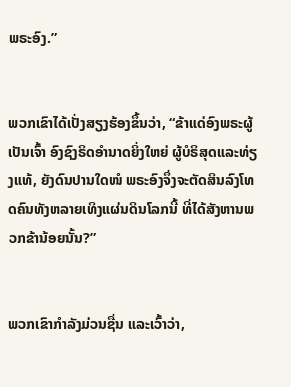ພຣະອົງ.”


ພວກເຂົາໄດ້ເປັ່ງສຽງຮ້ອງຂຶ້ນວ່າ, “ຂ້າແດ່ອົງພຣະຜູ້ເປັນເຈົ້າ ອົງຊົງຣິດອຳນາດຍິ່ງໃຫຍ່ ຜູ້ບໍຣິສຸດແລະທ່ຽງແທ້, ຍັງດົນປານໃດໜໍ ພຣະອົງຈຶ່ງຈະຕັດສິນລົງໂທດຄົນທັງຫລາຍເທິງແຜ່ນດິນໂລກນີ້ ທີ່ໄດ້ສັງຫານພວກຂ້ານ້ອຍນັ້ນ?”


ພວກເຂົາກຳລັງມ່ວນຊື່ນ ແລະເວົ້າວ່າ,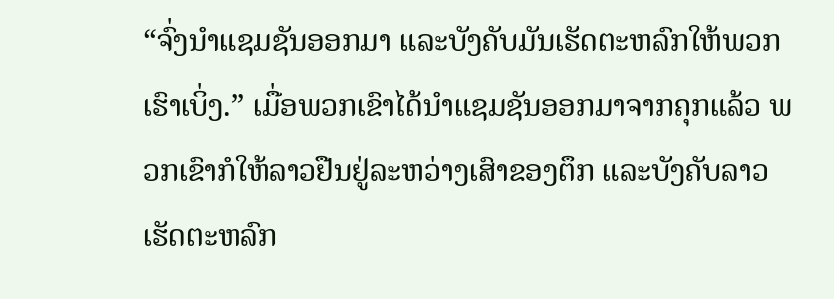“ຈົ່ງນຳແຊມຊັນອອກມາ ແລະບັງຄັບມັນເຮັດຕະຫລົກໃຫ້ພວກເຮົາເບິ່ງ.” ເມື່ອພວກເຂົາໄດ້ນຳແຊມຊັນອອກມາຈາກຄຸກແລ້ວ ພວກເຂົາກໍໃຫ້ລາວຢືນຢູ່ລະຫວ່າງເສົາຂອງຕຶກ ແລະບັງຄັບລາວເຮັດຕະຫລົກ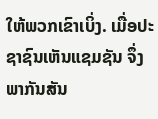ໃຫ້ພວກເຂົາເບິ່ງ. ເມື່ອປະຊາຊົນເຫັນແຊມຊັນ ຈຶ່ງພາກັນສັນ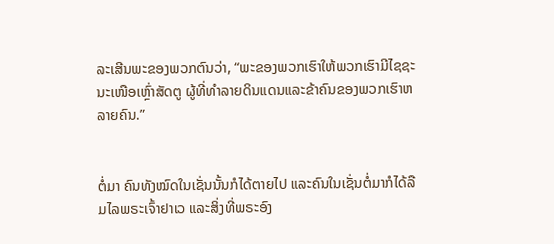ລະເສີນພະຂອງພວກຕົນວ່າ, “ພະຂອງພວກເຮົາໃຫ້ພວກເຮົາມີໄຊຊະນະເໜືອເຫຼົ່າສັດຕູ ຜູ້ທີ່ທຳລາຍດິນແດນແລະຂ້າຄົນຂອງພວກເຮົາຫລາຍຄົນ.”


ຕໍ່ມາ ຄົນທັງໝົດໃນເຊັ່ນນັ້ນກໍໄດ້ຕາຍໄປ ແລະຄົນໃນເຊັ່ນຕໍ່ມາກໍໄດ້ລືມໄລພຣະເຈົ້າຢາເວ ແລະສິ່ງທີ່ພຣະອົງ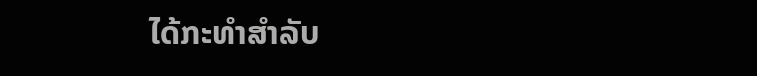ໄດ້ກະທຳສຳລັບ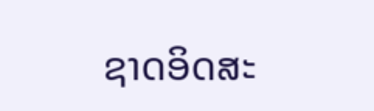ຊາດອິດສະ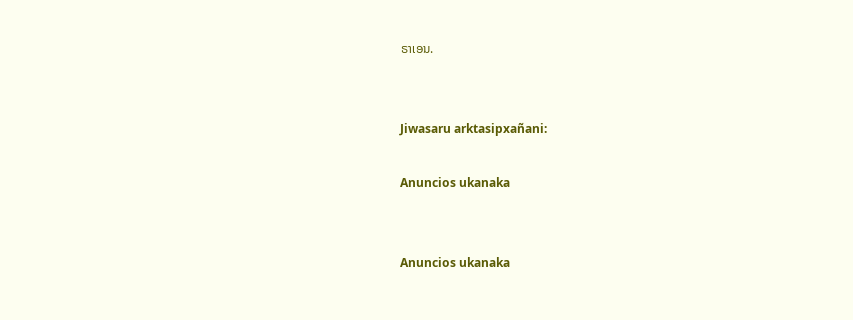ຣາເອນ.


Jiwasaru arktasipxañani:

Anuncios ukanaka


Anuncios ukanaka